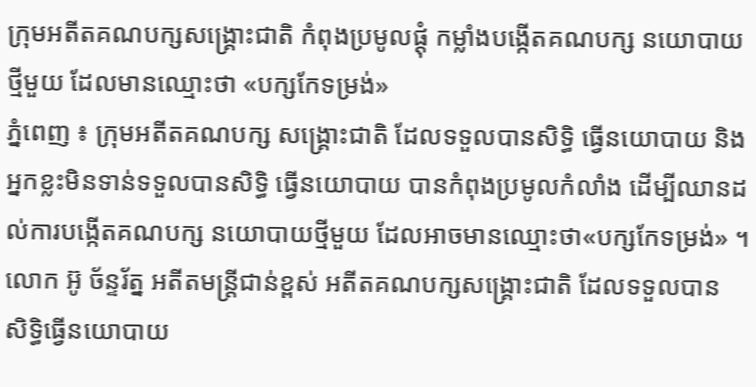ក្រុមអតីតគណបក្សសង្គ្រោះជាតិ កំពុងប្រមូលផ្ដុំ កម្លាំងបង្កើតគណបក្ស នយោបាយថ្មីមួយ ដែលមានឈ្មោះថា «បក្សកែទម្រង់»
ភ្នំពេញ ៖ ក្រុមអតីតគណបក្ស សង្គ្រោះជាតិ ដែលទទួលបានសិទ្ធិ ធ្វើនយោបាយ និងអ្នកខ្លះមិនទាន់ទទួលបានសិទ្ធិ ធ្វើនយោបាយ បានកំពុងប្រមូលកំលាំង ដើម្បីឈានដល់ការបង្កើតគណបក្ស នយោបាយថ្មីមួយ ដែលអាចមានឈ្មោះថា«បក្សកែទម្រង់» ។
លោក អ៊ូ ច័ន្ទរ័ត្ន អតីតមន្ត្រីជាន់ខ្ពស់ អតីតគណបក្សសង្គ្រោះជាតិ ដែលទទួលបាន សិទ្ធិធ្វើនយោបាយ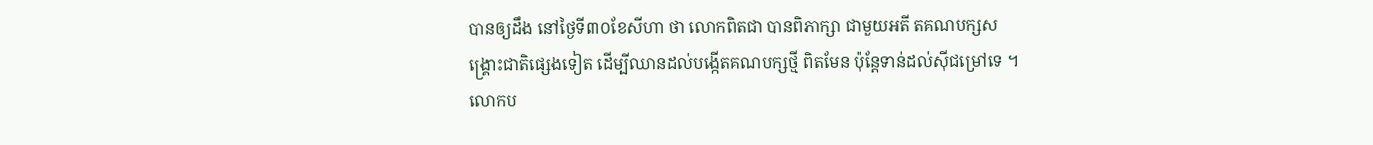បានឲ្យដឹង នៅថ្ងៃទី៣០ខែសីហា ថា លោកពិតជា បានពិភាក្សា ជាមួយអតី តគណបក្សសង្គ្រោះជាតិផ្សេងទៀត ដើម្បីឈានដល់បង្កើតគណបក្សថ្មី ពិតមែន ប៉ុន្តែទាន់ដល់ស៊ីជម្រៅទេ ។
លោកប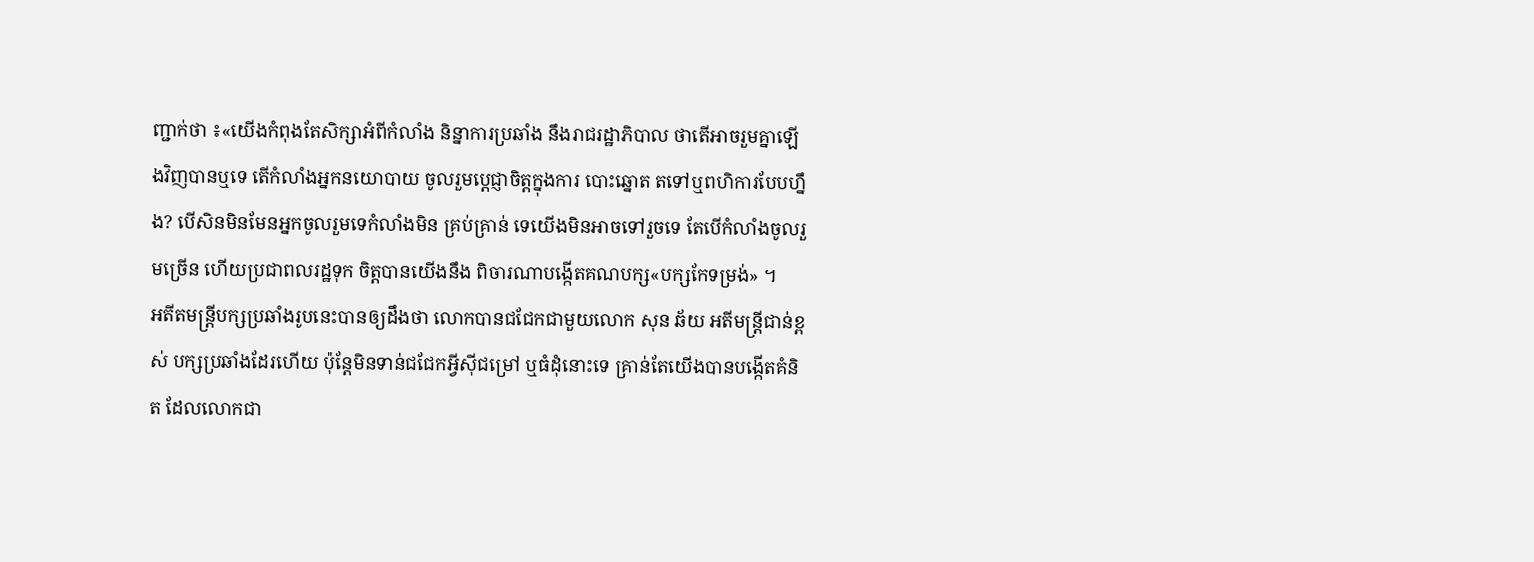ញ្ជាក់ថា ៖«យើងកំពុងតែសិក្សាអំពីកំលាំង និន្នាការប្រឆាំង នឹងរាជរដ្ឋាភិបាល ថាតើអាចរួមគ្នាឡើងវិញបានឬទេ តើកំលាំងអ្នកនយោបាយ ចូលរួមប្តេជ្ញាចិត្តក្នុងការ បោះឆ្នោត តទៅឬពហិការបែបហ្នឹង? បើសិនមិនមែនអ្នកចូលរួមទេកំលាំងមិន គ្រប់គ្រាន់ ទេយើងមិនអាចទៅរួចទេ តែបើកំលាំងចូលរួមច្រើន ហើយប្រជាពលរដ្ឋទុក ចិត្តបានយើងនឹង ពិចារណាបង្កើតគណបក្ស«បក្សកែទម្រង់» ។
អតីតមន្រ្តីបក្សប្រឆាំងរូបនេះបានឲ្យដឹងថា លោកបានជជែកជាមួយលោក សុន ឆ័យ អតីមន្ត្រីជាន់ខ្ពស់ បក្សប្រឆាំងដែរហើយ ប៉ុន្តែមិនទាន់ជជែកអ្វីស៊ីជម្រៅ ឬធំដុំនោះទេ គ្រាន់តែយើងបានបង្កើតគំនិត ដែលលោកជា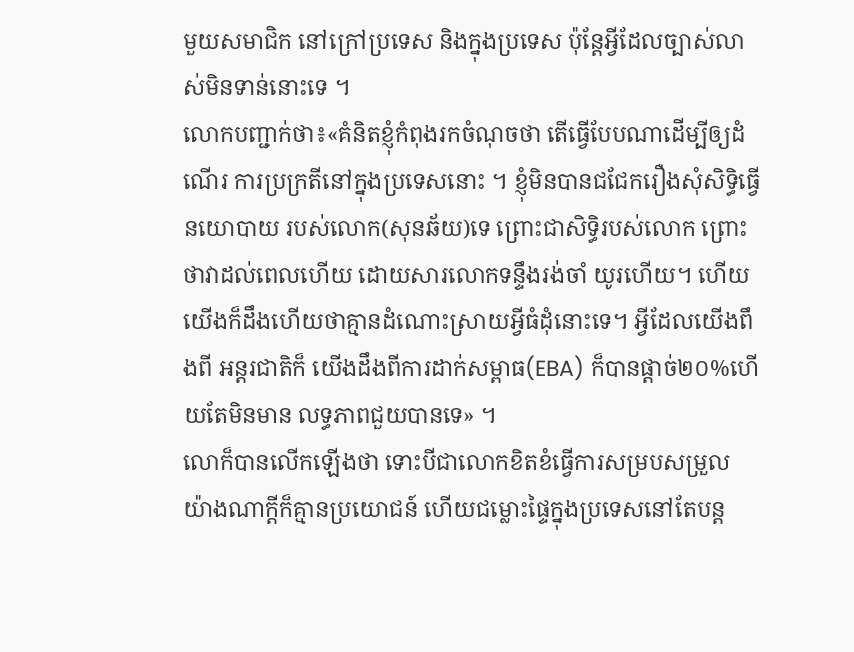មួយសមាជិក នៅក្រៅប្រទេស និងក្នុងប្រទេស ប៉ុន្តែអ្វីដែលច្បាស់លា ស់មិនទាន់នោះទេ ។
លោកបញ្ជាក់ថា៖«គំនិតខ្ញុំកំពុងរកចំណុចថា តើធ្វើបែបណាដើម្បីឲ្យដំណើរ ការប្រក្រតីនៅក្នុងប្រទេសនោះ ។ ខ្ញុំមិនបានជជែករឿងសុំសិទ្ធិធ្វើនយោបាយ របស់លោក(សុនឆ័យ)ទេ ព្រោះជាសិទ្ធិរបស់លោក ព្រោះថាវាដល់ពេលហើយ ដោយសារលោកទន្ទឹងរង់ចាំ យូរហើយ។ ហើយយើងក៏ដឹងហើយថាគ្មានដំណោះស្រាយអ្វីធំដុំនោះទេ។ អ្វីដែលយើងពឹងពី អន្តរជាតិក៏ យើងដឹងពីការដាក់សម្ពាធ(EBA) ក៏បានផ្តាច់២០%ហើយតែមិនមាន លទ្ធភាពជួយបានទេ» ។
លោក៏បានលើកឡើងថា ទោះបីជាលោកខិតខំធ្វើការសម្របសម្រួល យ៉ាងណាក្តីក៏គ្មានប្រយោជន៍ ហើយជម្លោះផ្ទៃក្នុងប្រទេសនៅតែបន្ត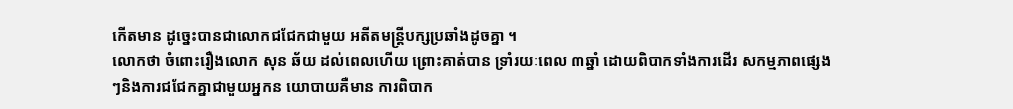កើតមាន ដូច្នេះបានជាលោកជជែកជាមួយ អតីតមន្ត្រីបក្សប្រឆាំងដូចគ្នា ។
លោកថា ចំពោះរឿងលោក សុន ឆ័យ ដល់ពេលហើយ ព្រោះគាត់បាន ទ្រាំរយៈពេល ៣ឆ្នាំ ដោយពិបាកទាំងការដើរ សកម្មភាពផ្សេងៗនិងការជជែកគ្នាជាមួយអ្នកន យោបាយគឺមាន ការពិបាក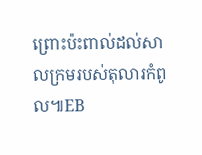ព្រោះប៉ះពាល់ដល់សាលក្រមរបស់តុលារកំពូល៕EB